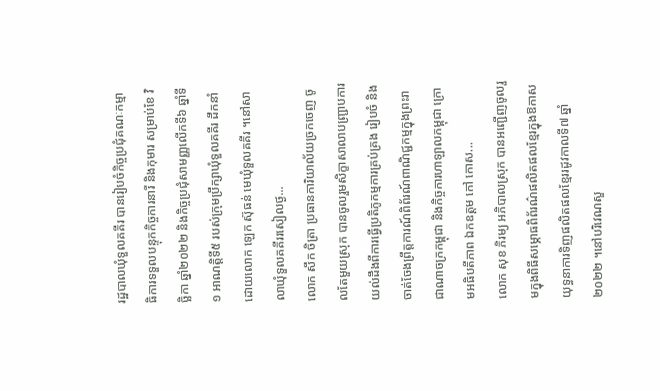រដ្ឋបាលឃុំទួលគគីរ បានរៀបចំកិច្ចប្រជុំគណៈកម្មាធិការទទួលបន្ទុកកិច្ចការនារី និងកុមារ សម្រាប់ខែ វិច្ឆិកា ឆ្នាំ២០២២ និងកិច្ចប្រជុំសាមញ្ញលើកទី៦ ឆ្នាំទី១ អាណត្តិទី៥ របស់ក្រុមប្រឹក្សាឃុំទួលគគីរ ដឹកនាំដោយលោក ឡេក ស៊ុធន់ មេឃុំទួលគគីរ ។នៅសាលាឃុំទួលគគីររសៀលថ្ង...
លោក សឹក ចិត្រា ប្រធានការិយាល័យច្រកចេញ ចូលតែមួយស្រុក បានចូលរួមសិក្ខាសាលាបញ្រ្ជាបការយល់ដឹងពីការធ្វើប្រតិភូកម្មការគ្រប់គ្រង រៀបចំ និងចាត់ចែងព្រឹត្តការណ៍ពិព័រណ៍ពាណិជ្ជកម្មក្នុងព្រះរាជាណាចក្រកម្ពុជា និងកិច្ចការហាឡាលកម្ពុជា ក្រោមអធិបតីភាព ឯកឧត្តម កៅ កោស...
លោក សុខ ភិរម្យ អភិបាលស្រុក បានអញ្ជើញចូលរួមក្នុងពិធីសម្ភោធពិព័រណ៌ផលិតផលខ្មែរក្នុងឱកាសយុទ្ធនាការទិញផលិតផលខ្មែររដូវកាលទី៧ ឆ្នាំ២០២២ ។នៅបរិវេណសួ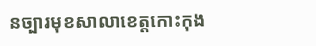នច្បារមុខសាលាខេត្តកោះកុង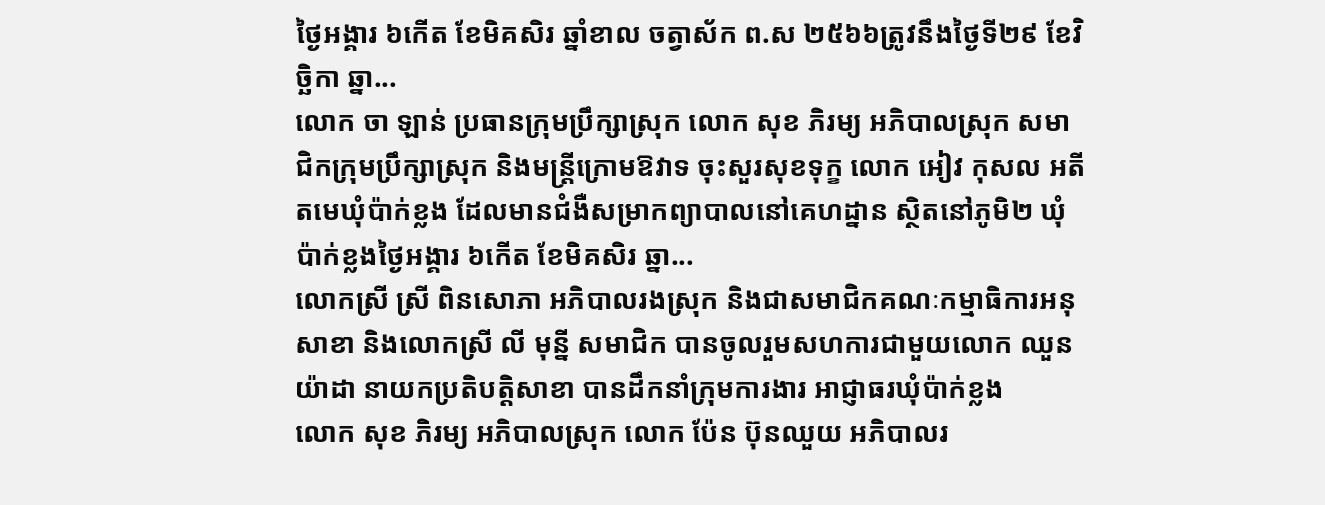ថ្ងៃអង្គារ ៦កើត ខែមិគសិរ ឆ្នាំខាល ចត្វាស័ក ព.ស ២៥៦៦ត្រូវនឹងថ្ងៃទី២៩ ខែវិច្ឆិកា ឆ្នា...
លោក ចា ឡាន់ ប្រធានក្រុមប្រឹក្សាស្រុក លោក សុខ ភិរម្យ អភិបាលស្រុក សមាជិកក្រុមប្រឹក្សាស្រុក និងមន្រ្តីក្រោមឱវាទ ចុះសួរសុខទុក្ខ លោក អៀវ កុសល អតីតមេឃុំប៉ាក់ខ្លង ដែលមានជំងឺសម្រាកព្យាបាលនៅគេហដ្នាន ស្ថិតនៅភូមិ២ ឃុំប៉ាក់ខ្លងថ្ងៃអង្គារ ៦កើត ខែមិគសិរ ឆ្នា...
លោកស្រី ស្រី ពិនសោភា អភិបាលរងស្រុក និងជាសមាជិកគណៈកម្មាធិការអនុសាខា និងលោកស្រី លី មុន្នី សមាជិក បានចូលរួមសហការជាមួយលោក ឈួន យ៉ាដា នាយកប្រតិបត្តិសាខា បានដឹកនាំក្រុមការងារ អាជ្ញាធរឃុំប៉ាក់ខ្លង
លោក សុខ ភិរម្យ អភិបាលស្រុក លោក ប៉ែន ប៊ុនឈួយ អភិបាលរ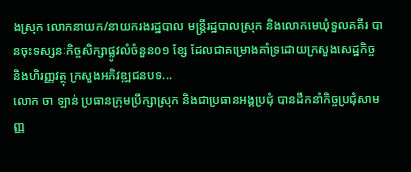ងស្រុក លោកនាយក/នាយករងរដ្ឋបាល មន្ត្រីរដ្ឋបាលស្រុក និងលោកមេឃុំទួលគគីរ បានចុះទស្សនៈកិច្ចសិក្សាផ្លូវលំចំនួន០១ ខ្សែ ដែលជាគម្រោងគាំទ្រដោយក្រសួងសេដ្ឋកិច្ច និងហិរញ្ញវត្ថុ ក្រសួងអភិវឌ្ឍជនបទ...
លោក ចា ឡាន់ ប្រធានក្រុមប្រឹក្សាស្រុក និងជាប្រធានអង្គប្រជុំ បានដឹកនាំកិច្ចប្រជុំសាមញ្ញ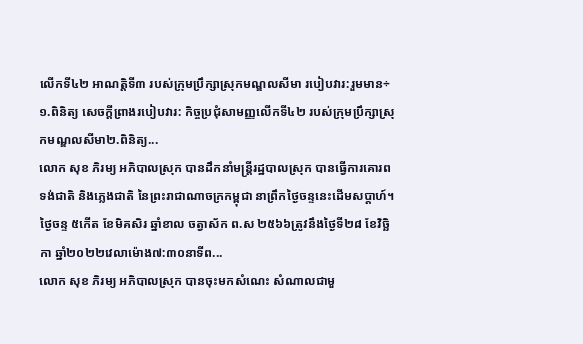លើកទី៤២ អាណត្តិទី៣ របស់ក្រុមប្រឹក្សាស្រុកមណ្ឌលសីមា របៀបវារ:រួមមាន÷១.ពិនិត្យ សេចក្ដីព្រាងរបៀបវារ: កិច្ចប្រជុំសាមញ្ញលើកទី៤២ របស់ក្រុមប្រឹក្សាស្រុកមណ្ឌលសីមា២.ពិនិត្យ...
លោក សុខ ភិរម្យ អភិបាលស្រុក បានដឹកនាំមន្រ្តីរដ្ឋបាលស្រុក បានធ្វើការគោរពទង់ជាតិ និងភ្លេងជាតិ នៃព្រះរាជាណាចក្រកម្ពុជា នាព្រឹកថ្ងៃចន្ទនេះដើមសប្តាហ៍។ថ្ងៃចន្ទ ៥កើត ខែមិគសិរ ឆ្នាំខាល ចត្វាស័ក ព.ស ២៥៦៦ត្រូវនឹងថ្ងៃទី២៨ ខែវិច្ឆិកា ឆ្នាំ២០២២វេលាម៉ោង៧:៣០នាទីព...
លោក សុខ ភិរម្យ អភិបាលស្រុក បានចុះមកសំណេះ សំណាលជាមួ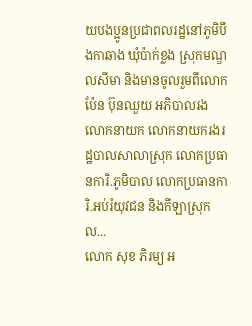យបងប្អូនប្រជាពលរដ្ឋនៅភូមិបឹងកាឆាង ឃុំប៉ាក់ខ្លង ស្រុកមណ្ឌលសីមា និងមានចូលរួមពីលោក ប៉ែន ប៊ុនឈួយ អភិបាលរង លោកនាយក លោកនាយករងរដ្ឋបាលសាលាស្រុក លោកប្រធានការិ.ភូមិបាល លោកប្រធានការិ.អប់រំយុវជន និងកីឡាស្រុក ល...
លោក សុខ ភិរម្យ អ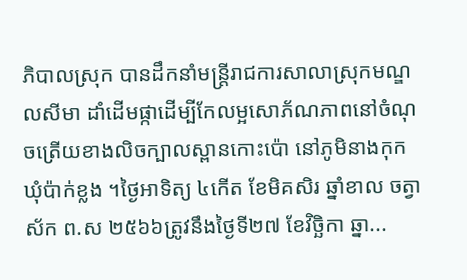ភិបាលស្រុក បានដឹកនាំមន្រ្តីរាជការសាលាស្រុកមណ្ឌលសីមា ដាំដើមផ្កាដើម្បីកែលម្អសោភ័ណភាពនៅចំណុចត្រើយខាងលិចក្បាលស្ពានកោះប៉ោ នៅភូមិនាងកុក ឃុំប៉ាក់ខ្លង ។ថ្ងៃអាទិត្យ ៤កើត ខែមិគសិរ ឆ្នាំខាល ចត្វាស័ក ព.ស ២៥៦៦ត្រូវនឹងថ្ងៃទី២៧ ខែវិច្ឆិកា ឆ្នា...